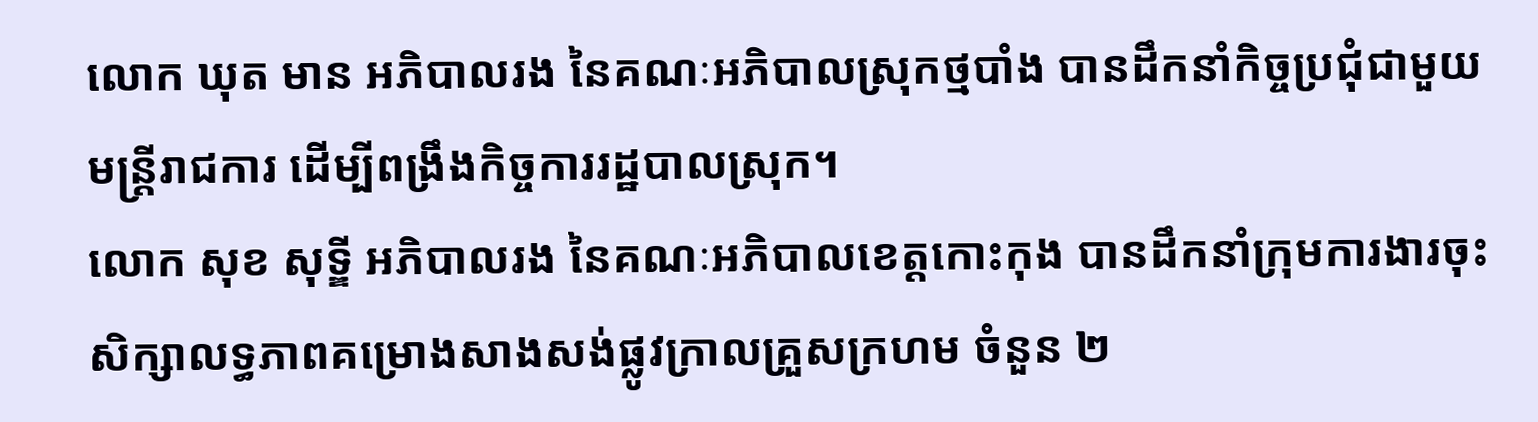លោក ឃុត មាន អភិបាលរង នៃគណៈអភិបាលស្រុកថ្មបាំង បានដឹកនាំកិច្ចប្រជុំជាមួយមន្រ្តីរាជការ ដើម្បីពង្រឹងកិច្ចការរដ្ឋបាលស្រុក។
លោក សុខ សុទ្ឌី អភិបាលរង នៃគណៈអភិបាលខេត្តកោះកុង បានដឹកនាំក្រុមការងារចុះសិក្សាលទ្ធភាពគម្រោងសាងសង់ផ្លូវក្រាលគ្រួសក្រហម ចំនួន ២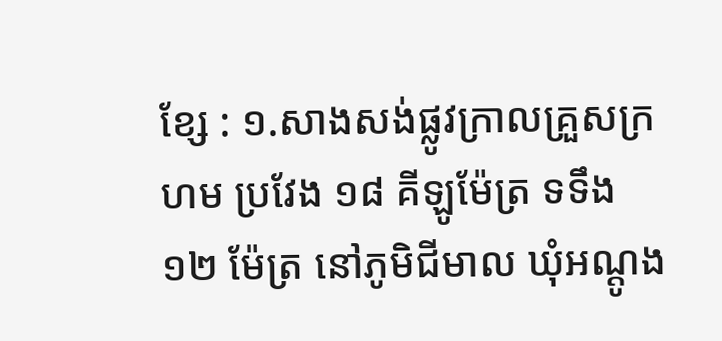ខ្សែ : ១.សាងសង់ផ្លូវក្រាលគ្រួសក្រហម ប្រវែង ១៨ គីឡូម៉ែត្រ ទទឹង ១២ ម៉ែត្រ នៅភូមិជីមាល ឃុំអណ្ដូង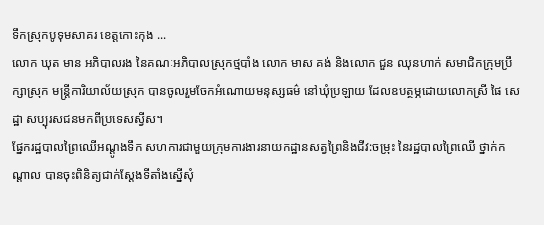ទឹកស្រុកបូទុមសាគរ ខេត្តកោះកុង ...
លោក ឃុត មាន អភិបាលរង នៃគណៈអភិបាលស្រុកថ្មបាំង លោក មាស គង់ និងលោក ជួន ឈុនហាក់ សមាជិកក្រុមប្រឹក្សាស្រុក មន្រ្តីការិយាល័យស្រុក បានចូលរួមចែកអំណោយមនុស្សធម៌ នៅឃុំប្រឡាយ ដែលឧបត្ថម្ភដោយលោកស្រី ផៃ សេដ្ឋា សប្បុរសជនមកពីប្រទេសស្វីស។
ផ្នែករដ្ឋបាលព្រៃឈើអណ្ដូងទឹក សហការជាមួយក្រុមការងារនាយកដ្ឋានសត្វព្រៃនិងជីវ:ចម្រុះ នៃរដ្ឋបាលព្រៃឈើ ថ្នាក់កណ្ដាល បានចុះពិនិត្យជាក់ស្ដែងទីតាំងស្នើសុំ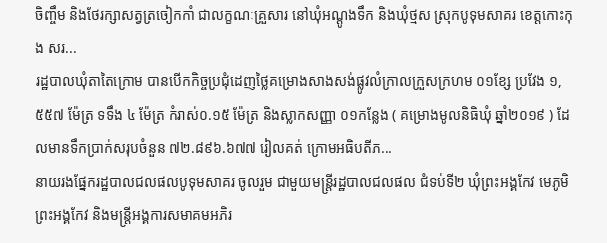ចិញ្ចឹម និងថែរក្សាសត្វត្រចៀកកាំ ជាលក្ខណៈគ្រួសារ នៅឃុំអណ្ដូងទឹក និងឃុំថ្មស ស្រុកបូទុមសាគរ ខេត្តកោះកុង សរ...
រដ្ឋបាលឃុំតាតៃក្រោម បានបើកកិច្ចប្រជុំដេញថ្លៃគម្រោងសាងសង់ផ្លូវលំក្រាលក្រួសក្រហម ០១ខ្សែ ប្រវែង ១,៥៥៧ ម៉ែត្រ ទទឹង ៤ ម៉ែត្រ កំរាស់០.១៥ ម៉ែត្រ និងស្លាកសញ្ញា ០១កន្លែង ( គម្រោងមូលនិធិឃុំ ឆ្នាំ២០១៩ ) ដែលមានទឹកប្រាក់សរុបចំនួន ៧២.៨៩៦.៦៧៧ រៀលគត់ ក្រោមអធិបតីភ...
នាយរងផ្នែករដ្ឋបាលជលផលបូទុមសាគរ ចូលរួម ជាមួយមន្ត្រីរដ្ឋបាលជលផល ជំទប់ទី២ ឃុំព្រះអង្គកែវ មេភូមិព្រះអង្គកែវ និងមន្ត្រីអង្គការសមាគមអភិរ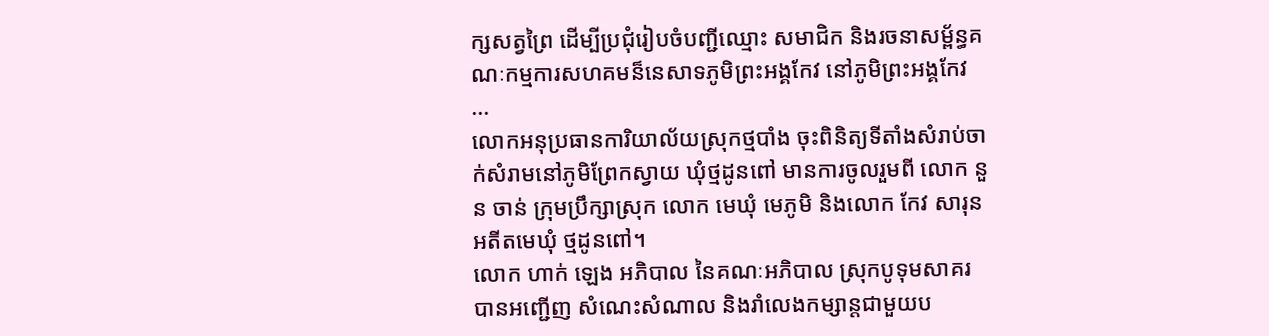ក្សសត្វព្រៃ ដើម្បីប្រជុំរៀបចំបញ្ជីឈ្មោះ សមាជិក និងរចនាសម្ព័ន្ធគណៈកម្មការសហគមន៏នេសាទភូមិព្រះអង្គកែវ នៅភូមិព្រះអង្គកែវ ...
លោកអនុប្រធានការិយាល័យស្រុកថ្មបាំង ចុះពិនិត្យទីតាំងសំរាប់ចាក់សំរាមនៅភូមិព្រែកស្វាយ ឃុំថ្មដូនពៅ មានការចូលរួមពី លោក នួន ចាន់ ក្រុមប្រឹក្សាស្រុក លោក មេឃុំ មេភូមិ និងលោក កែវ សារុន អតីតមេឃុំ ថ្មដូនពៅ។
លោក ហាក់ ឡេង អភិបាល នៃគណៈអភិបាល ស្រុកបូទុមសាគរ បានអញ្ជើញ សំណេះសំណាល និងរាំលេងកម្សាន្តជាមួយប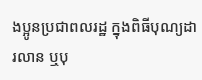ងប្អូនប្រជាពលរដ្ឋ ក្នុងពិធីបុណ្យដារលាន ឬបុ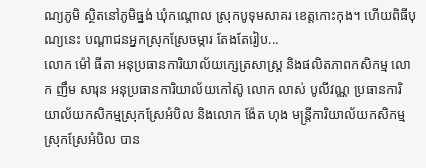ណ្យភូមិ ស្ថិតនៅភូមិធ្នង់ ឃុំកណ្តោល ស្រុកបូទុមសាគរ ខេត្តកោះកុង។ ហើយពិធីបុណ្យនេះ បណ្តាជនអ្នកស្រុកស្រែចម្ការ តែងតែរៀប...
លោក ម៉ៅ ធីតា អនុប្រធានការិយាល័យក្សេត្រសាស្ត្រ និងផលិតភាពកសិកម្ម លោក ញឹម សារុន អនុប្រធានការិយាល័យកៅស៊ូ លោក លាស់ បូលីវណ្ណ ប្រធានការិយាល័យកសិកម្មស្រុកស្រែអំបិល និងលោក ង៉ែត ហុង មន្រ្តីការិយាល័យកសិកម្មស្រុកស្រែអំបិល បាន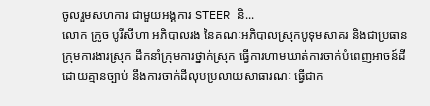ចូលរួមសហការ ជាមួយអង្គការ STEER និ...
លោក ក្រូច បូរីសីហា អភិបាលរង នៃគណៈអភិបាលស្រុកបូទុមសាគរ និងជាប្រធានក្រុមការងារស្រុក ដឹកនាំក្រុមការថ្នាក់ស្រុក ធ្វើការហាមឃាត់ការចាក់បំពេញអាចន៍ដីដោយគ្មានច្បាប់ នឹងការចាក់ដីលុបប្រលាយសាធារណៈ ធ្វើជាក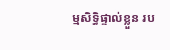ម្មសិទ្ធិផ្ទាល់ខ្លួន រប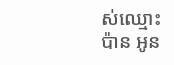ស់ឈ្មោះ ប៉ាន អូន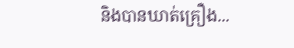និងបានឃាត់គ្រឿង...